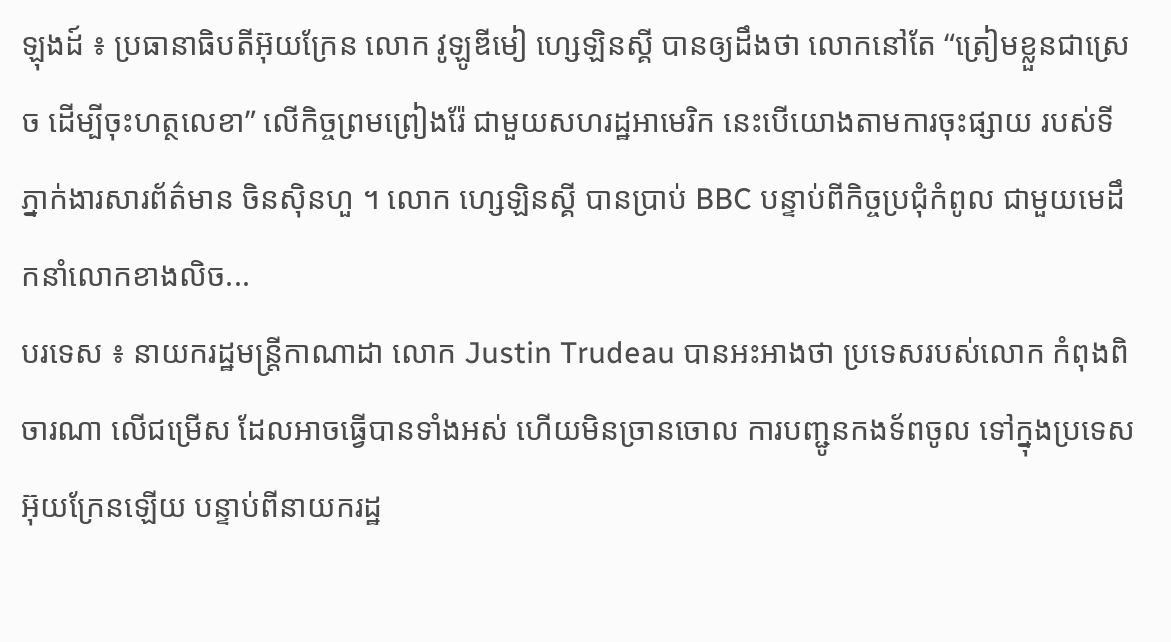ឡុងដ៍ ៖ ប្រធានាធិបតីអ៊ុយក្រែន លោក វូឡូឌីមៀ ហ្សេឡិនស្គី បានឲ្យដឹងថា លោកនៅតែ “ត្រៀមខ្លួនជាស្រេច ដើម្បីចុះហត្ថលេខា” លើកិច្ចព្រមព្រៀងរ៉ែ ជាមួយសហរដ្ឋអាមេរិក នេះបើយោងតាមការចុះផ្សាយ របស់ទីភ្នាក់ងារសារព័ត៌មាន ចិនស៊ិនហួ ។ លោក ហ្សេឡិនស្គី បានប្រាប់ BBC បន្ទាប់ពីកិច្ចប្រជុំកំពូល ជាមួយមេដឹកនាំលោកខាងលិច...
បរទេស ៖ នាយករដ្ឋមន្ត្រីកាណាដា លោក Justin Trudeau បានអះអាងថា ប្រទេសរបស់លោក កំពុងពិចារណា លើជម្រើស ដែលអាចធ្វើបានទាំងអស់ ហើយមិនច្រានចោល ការបញ្ជូនកងទ័ពចូល ទៅក្នុងប្រទេសអ៊ុយក្រែនឡើយ បន្ទាប់ពីនាយករដ្ឋ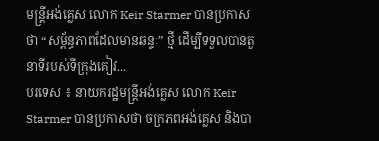មន្រ្តីអង់គ្លេស លោក Keir Starmer បានប្រកាសថា “សម្ព័ន្ធភាពដែលមានឆន្ទៈ” ថ្មី ដើម្បីទទួលបានតួនាទីរបស់ទីក្រុងគៀវ...
បរទេស ៖ នាយករដ្ឋមន្ត្រីអង់គ្លេស លោក Keir Starmer បានប្រកាសថា ចក្រភពអង់គ្លេស និងបា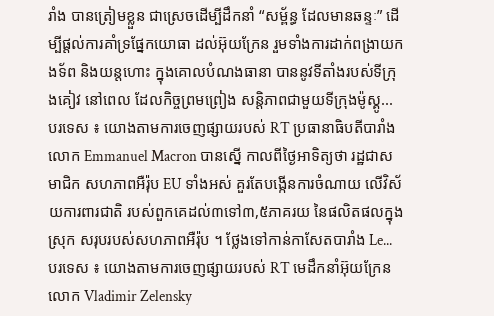រាំង បានត្រៀមខ្លួន ជាស្រេចដើម្បីដឹកនាំ “សម្ព័ន្ធ ដែលមានឆន្ទៈ” ដើម្បីផ្តល់ការគាំទ្រផ្នែកយោធា ដល់អ៊ុយក្រែន រួមទាំងការដាក់ពង្រាយកងទ័ព និងយន្តហោះ ក្នុងគោលបំណងធានា បាននូវទីតាំងរបស់ទីក្រុងគៀវ នៅពេល ដែលកិច្ចព្រមព្រៀង សន្តិភាពជាមួយទីក្រុងម៉ូស្គូ...
បរទេស ៖ យោងតាមការចេញផ្សាយរបស់ RT ប្រធានាធិបតីបារាំង លោក Emmanuel Macron បានស្នើ កាលពីថ្ងៃអាទិត្យថា រដ្ឋជាសមាជិក សហភាពអឺរ៉ុប EU ទាំងអស់ គួរតែបង្កើនការចំណាយ លើវិស័យការពារជាតិ របស់ពួកគេដល់៣ទៅ៣,៥ភាគរយ នៃផលិតផលក្នុងស្រុក សរុបរបស់សហភាពអឺរ៉ុប ។ ថ្លែងទៅកាន់កាសែតបារាំង Le...
បរទេស ៖ យោងតាមការចេញផ្សាយរបស់ RT មេដឹកនាំអ៊ុយក្រែន លោក Vladimir Zelensky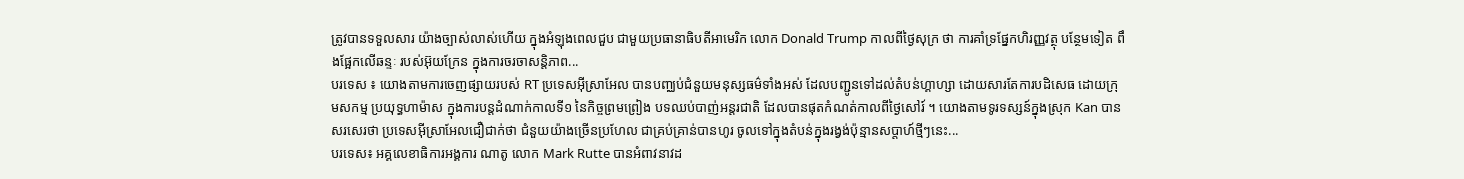ត្រូវបានទទួលសារ យ៉ាងច្បាស់លាស់ហើយ ក្នុងអំឡុងពេលជួប ជាមួយប្រធានាធិបតីអាមេរិក លោក Donald Trump កាលពីថ្ងៃសុក្រ ថា ការគាំទ្រផ្នែកហិរញ្ញវត្ថុ បន្ថែមទៀត ពឹងផ្អែកលើឆន្ទៈ របស់អ៊ុយក្រែន ក្នុងការចរចាសន្តិភាព...
បរទេស ៖ យោងតាមការចេញផ្សាយរបស់ RT ប្រទេសអ៊ីស្រាអែល បានបញ្ឈប់ជំនួយមនុស្សធម៌ទាំងអស់ ដែលបញ្ជូនទៅដល់តំបន់ហ្គាហ្សា ដោយសារតែការបដិសេធ ដោយក្រុមសកម្ម ប្រយុទ្ធហាម៉ាស ក្នុងការបន្តដំណាក់កាលទី១ នៃកិច្ចព្រមព្រៀង បទឈប់បាញ់អន្តរជាតិ ដែលបានផុតកំណត់កាលពីថ្ងៃសៅរ៍ ។ យោងតាមទូរទស្សន៍ក្នុងស្រុក Kan បានសរសេរថា ប្រទេសអ៊ីស្រាអែលជឿជាក់ថា ជំនួយយ៉ាងច្រើនប្រហែល ជាគ្រប់គ្រាន់បានហូរ ចូលទៅក្នុងតំបន់ក្នុងរង្វង់ប៉ុន្មានសប្តាហ៍ថ្មីៗនេះ...
បរទេស៖ អគ្គលេខាធិការអង្គការ ណាតូ លោក Mark Rutte បានអំពាវនាវដ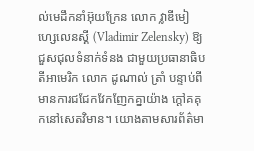ល់មេដឹកនាំអ៊ុយក្រែន លោក វ្លាឌីមៀ ហ្សេលេនស្គី (Vladimir Zelensky) ឱ្យជួសជុលទំនាក់ទំនង ជាមួយប្រធានាធិបតីអាមេរិក លោក ដូណាល់ ត្រាំ បន្ទាប់ពីមានការជជែកវែកញែកគ្នាយ៉ាង ក្តៅគគុកនៅសេតវិមាន។ យោងតាមសារព័ត៌មា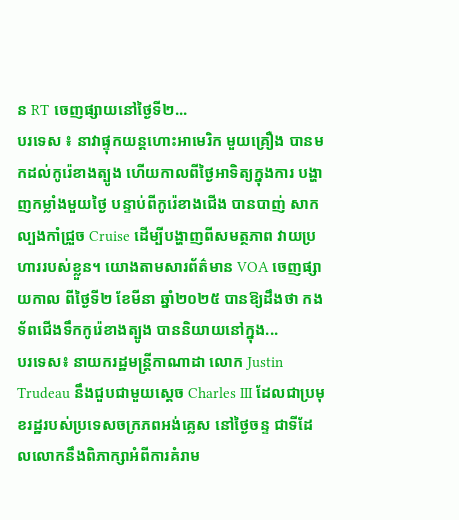ន RT ចេញផ្សាយនៅថ្ងៃទី២...
បរទេស ៖ នាវាផ្ទុកយន្តហោះអាមេរិក មួយគ្រឿង បានមកដល់កូរ៉េខាងត្បូង ហើយកាលពីថ្ងៃអាទិត្យក្នុងការ បង្ហាញកម្លាំងមួយថ្ងៃ បន្ទាប់ពីកូរ៉េខាងជើង បានបាញ់ សាកល្បងកាំជ្រួច Cruise ដើម្បីបង្ហាញពីសមត្ថភាព វាយប្រហាររបស់ខ្លួន។ យោងតាមសារព័ត៌មាន VOA ចេញផ្សាយកាល ពីថ្ងៃទី២ ខែមីនា ឆ្នាំ២០២៥ បានឱ្យដឹងថា កងទ័ពជើងទឹកកូរ៉េខាងត្បូង បាននិយាយនៅក្នុង...
បរទេស៖ នាយករដ្ឋមន្ត្រីកាណាដា លោក Justin Trudeau នឹងជួបជាមួយស្តេច Charles III ដែលជាប្រមុខរដ្ឋរបស់ប្រទេសចក្រភពអង់គ្លេស នៅថ្ងៃចន្ទ ជាទីដែលលោកនឹងពិភាក្សាអំពីការគំរាម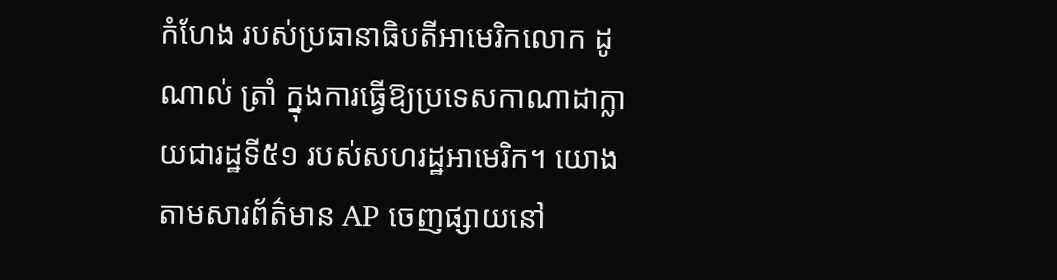កំហែង របស់ប្រធានាធិបតីអាមេរិកលោក ដូណាល់ ត្រាំ ក្នុងការធ្វើឱ្យប្រទេសកាណាដាក្លាយជារដ្ឋទី៥១ របស់សហរដ្ឋអាមេរិក។ យោងតាមសារព័ត៌មាន AP ចេញផ្សាយនៅ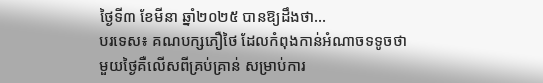ថ្ងៃទី៣ ខែមីនា ឆ្នាំ២០២៥ បានឱ្យដឹងថា...
បរទេស៖ គណបក្សភឿថៃ ដែលកំពុងកាន់អំណាចទទូចថា មួយថ្ងៃគឺលើសពីគ្រប់គ្រាន់ សម្រាប់ការ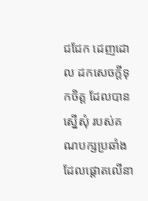ជជែក ដេញដោល ដកសេចក្តីទុកចិត្ត ដែលបានស្នើសុំ របស់គណបក្សប្រឆាំង ដែលផ្តោតលើនា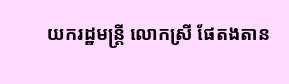យករដ្ឋមន្ត្រី លោកស្រី ផែតងតាន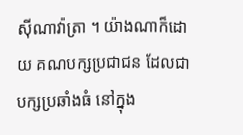ស៊ីណាវ៉ាត្រា ។ យ៉ាងណាក៏ដោយ គណបក្សប្រជាជន ដែលជាបក្សប្រឆាំងធំ នៅក្នុង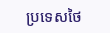ប្រទេសថៃ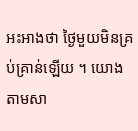អះអាងថា ថ្ងៃមួយមិនគ្រប់គ្រាន់ឡើយ ។ យោងតាមសា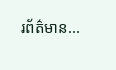រព័ត៌មាន...